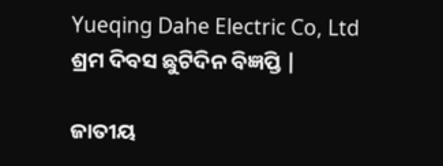Yueqing Dahe Electric Co, Ltd ଶ୍ରମ ଦିବସ ଛୁଟିଦିନ ବିଜ୍ଞପ୍ତି |

ଜାତୀୟ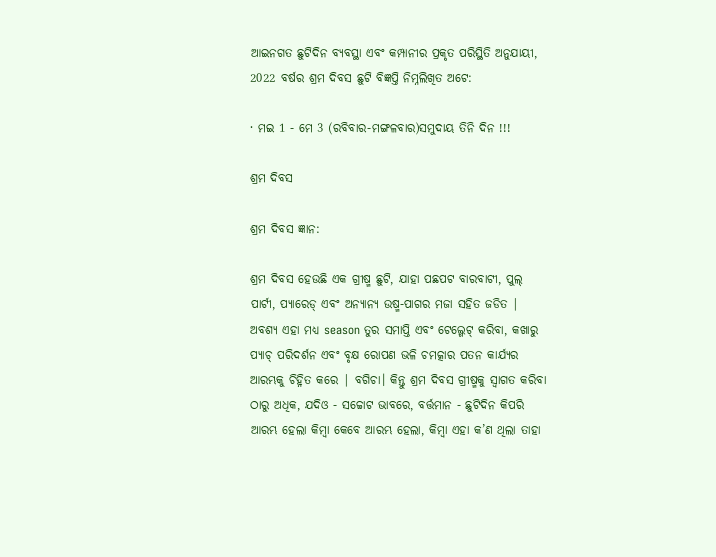ଆଇନଗତ ଛୁଟିଦିନ ବ୍ୟବସ୍ଥା ଏବଂ କମ୍ପାନୀର ପ୍ରକୃତ ପରିସ୍ଥିତି ଅନୁଯାୟୀ, 2022 ବର୍ଷର ଶ୍ରମ ଦିବସ ଛୁଟି ବିଜ୍ଞପ୍ତି ନିମ୍ନଲିଖିତ ଅଟେ:

· ମଇ 1 - ମେ 3 (ରବିବାର-ମଙ୍ଗଳବାର)ସମୁଦାୟ ତିନି ଦିନ !!!

ଶ୍ରମ ଦିବସ

ଶ୍ରମ ଦିବସ ଜ୍ଞାନ:

ଶ୍ରମ ଦିବସ ହେଉଛି ଏକ ଗ୍ରୀଷ୍ମ ଛୁଟି, ଯାହା ପଛପଟ ବାରବାଟୀ, ପୁଲ୍ ପାର୍ଟୀ, ପ୍ୟାରେଡ୍ ଏବଂ ଅନ୍ୟାନ୍ୟ ଉଷ୍ମ-ପାଗର ମଜା ସହିତ ଜଡିତ | ଅବଶ୍ୟ ଏହା ମଧ୍ୟ season ତୁର ସମାପ୍ତି ଏବଂ ଟେଲ୍ଗେଟ୍ କରିବା, କଖାରୁ ପ୍ୟାଚ୍ ପରିଦର୍ଶନ ଏବଂ ବୃକ୍ଷ ରୋପଣ ଭଳି ଚମତ୍କାର ପତନ କାର୍ଯ୍ୟର ଆରମ୍ଭକୁ ଚିହ୍ନିତ କରେ | ବଗିଚା। କିନ୍ତୁ ଶ୍ରମ ଦିବସ ଗ୍ରୀଷ୍ମକୁ ସ୍ୱାଗତ କରିବା ଠାରୁ ଅଧିକ, ଯଦିଓ - ସଚ୍ଚୋଟ ଭାବରେ, ବର୍ତ୍ତମାନ - ଛୁଟିଦିନ କିପରି ଆରମ୍ଭ ହେଲା କିମ୍ବା କେବେ ଆରମ୍ଭ ହେଲା, କିମ୍ବା ଏହା କ’ଣ ଥିଲା ତାହା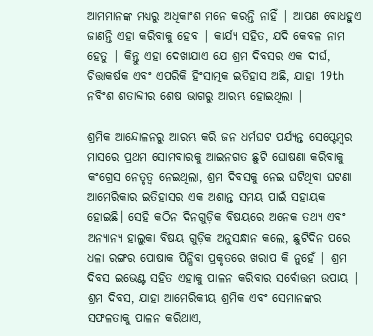ଆମମାନଙ୍କ ମଧ୍ୟରୁ ଅଧିକାଂଶ ମନେ କରନ୍ତି ନାହିଁ | ଆପଣ ବୋଧହୁଏ ଜାଣନ୍ତି ଏହା କରିବାକୁ ହେବ | କାର୍ଯ୍ୟ ସହିତ, ଯଦି କେବଳ ନାମ ହେତୁ | କିନ୍ତୁ ଏହା ଦେଖାଯାଏ ଯେ ଶ୍ରମ ଦିବସର ଏକ ଦୀର୍ଘ, ଚିତ୍ତାକର୍ଷକ ଏବଂ ଏପରିକି ହିଂସାତ୍ମକ ଇତିହାସ ଅଛି, ଯାହା 19th ନବିଂଶ ଶତାବ୍ଦୀର ଶେଷ ଭାଗରୁ ଆରମ୍ଭ ହୋଇଥିଲା |

ଶ୍ରମିକ ଆନ୍ଦୋଳନରୁ ଆରମ୍ଭ କରି ଜନ ଧର୍ମଘଟ ପର୍ଯ୍ୟନ୍ତ ସେପ୍ଟେମ୍ବର ମାସରେ ପ୍ରଥମ ସୋମବାରକୁ ଆଇନଗତ ଛୁଟି ଘୋଷଣା କରିବାକୁ କଂଗ୍ରେସ ନେତୃତ୍ୱ ନେଇଥିଲା, ଶ୍ରମ ଦିବସକୁ ନେଇ ଘଟିଥିବା ଘଟଣା ଆମେରିକାର ଇତିହାସର ଏକ ଅଶାନ୍ତ ସମୟ ପାଇଁ ସହାୟକ ହୋଇଛି। ସେହି କଠିନ ଦିନଗୁଡ଼ିକ ବିଷୟରେ ଅନେକ ତଥ୍ୟ ଏବଂ ଅନ୍ୟାନ୍ୟ ହାଲୁକା ବିଷୟ ଗୁଡ଼ିକ ଅନୁସନ୍ଧାନ କଲେ, ଛୁଟିଦିନ ପରେ ଧଳା ରଙ୍ଗର ପୋଷାକ ପିନ୍ଧିବା ପ୍ରକୃତରେ ଖରାପ କି ନୁହେଁ | ଶ୍ରମ ଦିବସ ଇଭେଣ୍ଟ ସହିତ ଏହାକୁ ପାଳନ କରିବାର ସର୍ବୋତ୍ତମ ଉପାୟ |
ଶ୍ରମ ଦିବସ, ଯାହା ଆମେରିକୀୟ ଶ୍ରମିକ ଏବଂ ସେମାନଙ୍କର ସଫଳତାକୁ ପାଳନ କରିଥାଏ,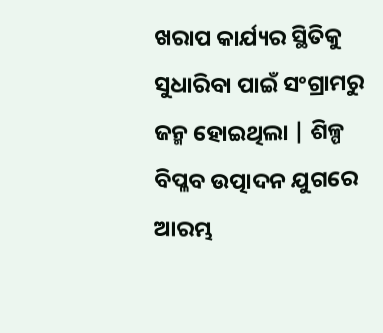ଖରାପ କାର୍ଯ୍ୟର ସ୍ଥିତିକୁ ସୁଧାରିବା ପାଇଁ ସଂଗ୍ରାମରୁ ଜନ୍ମ ହୋଇଥିଲା | ଶିଳ୍ପ ବିପ୍ଳବ ଉତ୍ପାଦନ ଯୁଗରେ ଆରମ୍ଭ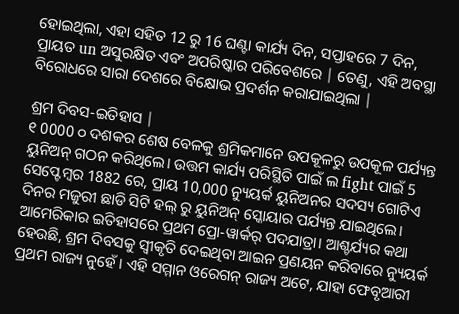ହୋଇଥିଲା, ଏହା ସହିତ 12 ରୁ 16 ଘଣ୍ଟା କାର୍ଯ୍ୟ ଦିନ, ସପ୍ତାହରେ 7 ଦିନ, ପ୍ରାୟତ un ଅସୁରକ୍ଷିତ ଏବଂ ଅପରିଷ୍କାର ପରିବେଶରେ | ତେଣୁ, ଏହି ଅବସ୍ଥା ବିରୋଧରେ ସାରା ଦେଶରେ ବିକ୍ଷୋଭ ପ୍ରଦର୍ଶନ କରାଯାଇଥିଲା |

ଶ୍ରମ ଦିବସ-ଇତିହାସ |
୧ 0000 ୦ ଦଶକର ଶେଷ ବେଳକୁ ଶ୍ରମିକମାନେ ଉପକୂଳରୁ ଉପକୂଳ ପର୍ଯ୍ୟନ୍ତ ୟୁନିଅନ୍ ଗଠନ କରିଥିଲେ। ଉତ୍ତମ କାର୍ଯ୍ୟ ପରିସ୍ଥିତି ପାଇଁ ଲ fight ପାଇଁ 5 ସେପ୍ଟେମ୍ବର 1882 ରେ, ପ୍ରାୟ 10,000 ନ୍ୟୁୟର୍କ ୟୁନିଅନର ସଦସ୍ୟ ଗୋଟିଏ ଦିନର ମଜୁରୀ ଛାଡି ସିଟି ହଲ୍ ରୁ ୟୁନିଅନ୍ ସ୍କୋୟାର ପର୍ଯ୍ୟନ୍ତ ଯାଇଥିଲେ। ଆମେରିକାର ଇତିହାସରେ ପ୍ରଥମ ପ୍ରୋ-ୱାର୍କର୍ ପଦଯାତ୍ରା। ଆଶ୍ଚର୍ଯ୍ୟର କଥା ହେଉଛି, ଶ୍ରମ ଦିବସକୁ ସ୍ୱୀକୃତି ଦେଇଥିବା ଆଇନ ପ୍ରଣୟନ କରିବାରେ ନ୍ୟୁୟର୍କ ପ୍ରଥମ ରାଜ୍ୟ ନୁହେଁ। ଏହି ସମ୍ମାନ ଓରେଗନ୍ ରାଜ୍ୟ ଅଟେ, ଯାହା ଫେବୃଆରୀ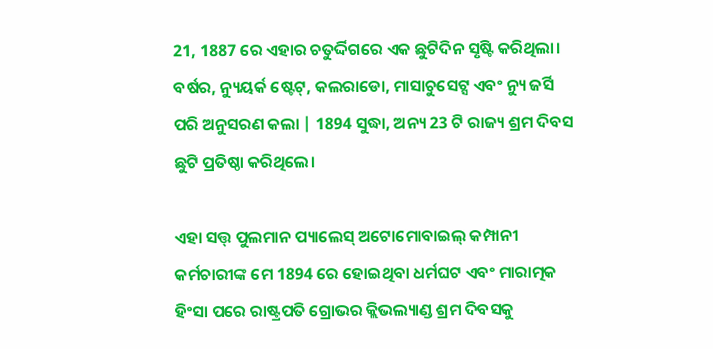21, 1887 ରେ ଏହାର ଚତୁର୍ଦ୍ଦିଗରେ ଏକ ଛୁଟିଦିନ ସୃଷ୍ଟି କରିଥିଲା। ବର୍ଷର, ନ୍ୟୁୟର୍କ ଷ୍ଟେଟ୍, କଲରାଡୋ, ମାସାଚୁସେଟ୍ସ ଏବଂ ନ୍ୟୁ ଜର୍ସି ପରି ଅନୁସରଣ କଲା | 1894 ସୁଦ୍ଧା, ଅନ୍ୟ 23 ଟି ରାଜ୍ୟ ଶ୍ରମ ଦିବସ ଛୁଟି ପ୍ରତିଷ୍ଠା କରିଥିଲେ।

ଏହା ସତ୍ତ୍ ପୁଲମାନ ପ୍ୟାଲେସ୍ ଅଟୋମୋବାଇଲ୍ କମ୍ପାନୀ କର୍ମଚାରୀଙ୍କ ମେ 1894 ରେ ହୋଇଥିବା ଧର୍ମଘଟ ଏବଂ ମାରାତ୍ମକ ହିଂସା ପରେ ରାଷ୍ଟ୍ରପତି ଗ୍ରୋଭର କ୍ଲିଭଲ୍ୟାଣ୍ଡ ଶ୍ରମ ଦିବସକୁ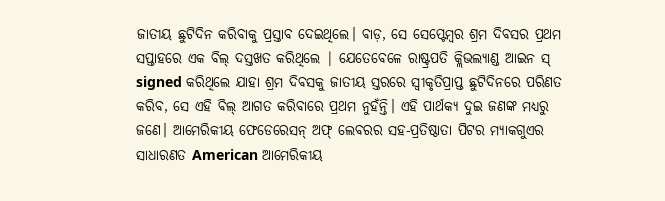ଜାତୀୟ ଛୁଟିଦିନ କରିବାକୁ ପ୍ରସ୍ତାବ ଦେଇଥିଲେ। ବାଡ଼, ସେ ସେପ୍ଟେମ୍ବର ଶ୍ରମ ଦିବସର ପ୍ରଥମ ସପ୍ତାହରେ ଏକ ବିଲ୍ ଦସ୍ତଖତ କରିଥିଲେ | ଯେତେବେଳେ ରାଷ୍ଟ୍ରପତି କ୍ଲିଭଲ୍ୟାଣ୍ଡ ଆଇନ ସ୍ signed କରିଥିଲେ ଯାହା ଶ୍ରମ ଦିବସକୁ ଜାତୀୟ ସ୍ତରରେ ସ୍ୱୀକୃତିପ୍ରାପ୍ତ ଛୁଟିଦିନରେ ପରିଣତ କରିବ, ସେ ଏହି ବିଲ୍ ଆଗତ କରିବାରେ ପ୍ରଥମ ନୁହଁନ୍ତି। ଏହି ପାର୍ଥକ୍ୟ ଦୁଇ ଜଣଙ୍କ ମଧ୍ୟରୁ ଜଣେ। ଆମେରିକୀୟ ଫେଡେରେସନ୍ ଅଫ୍ ଲେବରର ସହ-ପ୍ରତିଷ୍ଠାତା ପିଟର ମ୍ୟାକଗୁଏର ସାଧାରଣତ American ଆମେରିକୀୟ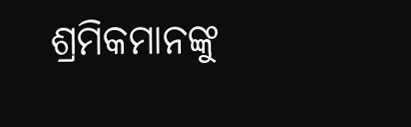ଶ୍ରମିକମାନଙ୍କୁ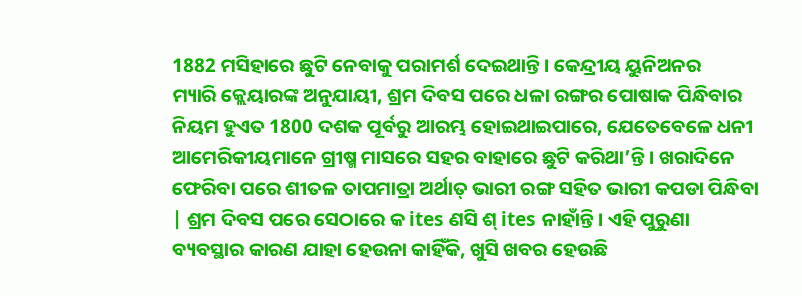1882 ମସିହାରେ ଛୁଟି ନେବାକୁ ପରାମର୍ଶ ଦେଇଥାନ୍ତି। କେନ୍ଦ୍ରୀୟ ୟୁନିଅନର
ମ୍ୟାରି କ୍ଲେୟାରଙ୍କ ଅନୁଯାୟୀ, ଶ୍ରମ ଦିବସ ପରେ ଧଳା ରଙ୍ଗର ପୋଷାକ ପିନ୍ଧିବାର ନିୟମ ହୁଏତ 1800 ଦଶକ ପୂର୍ବରୁ ଆରମ୍ଭ ହୋଇଥାଇପାରେ, ଯେତେବେଳେ ଧନୀ ଆମେରିକୀୟମାନେ ଗ୍ରୀଷ୍ମ ମାସରେ ସହର ବାହାରେ ଛୁଟି କରିଥା’ନ୍ତି। ଖରାଦିନେ ଫେରିବା ପରେ ଶୀତଳ ତାପମାତ୍ରା ଅର୍ଥାତ୍ ଭାରୀ ରଙ୍ଗ ସହିତ ଭାରୀ କପଡା ପିନ୍ଧିବା | ଶ୍ରମ ଦିବସ ପରେ ସେଠାରେ କ ites ଣସି ଶ୍ ites ନାହାଁନ୍ତି। ଏହି ପୁରୁଣା ବ୍ୟବସ୍ଥାର କାରଣ ଯାହା ହେଉନା କାହିଁକି, ଖୁସି ଖବର ହେଉଛି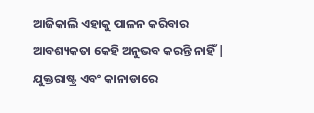ଆଜିକାଲି ଏହାକୁ ପାଳନ କରିବାର ଆବଶ୍ୟକତା କେହି ଅନୁଭବ କରନ୍ତି ନାହିଁ |
ଯୁକ୍ତରାଷ୍ଟ୍ର ଏବଂ କାନାଡାରେ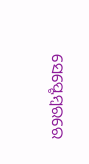ସେପ୍ଟେମ୍ବରରେ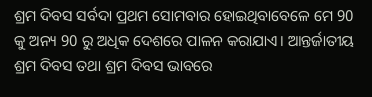ଶ୍ରମ ଦିବସ ସର୍ବଦା ପ୍ରଥମ ସୋମବାର ହୋଇଥିବାବେଳେ ମେ 90 କୁ ଅନ୍ୟ 90 ରୁ ଅଧିକ ଦେଶରେ ପାଳନ କରାଯାଏ। ଆନ୍ତର୍ଜାତୀୟ ଶ୍ରମ ଦିବସ ତଥା ଶ୍ରମ ଦିବସ ଭାବରେ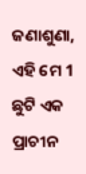ଜଣାଶୁଣା, ଏହି ମେ 1 ଛୁଟି ଏକ ପ୍ରାଚୀନ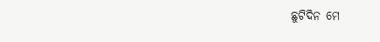ଛୁଟିଦିନ ମେ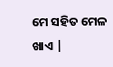ମେ ସହିତ ମେଳ ଖାଏ |